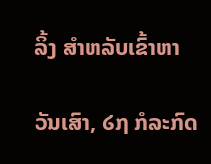ລິ້ງ ສຳຫລັບເຂົ້າຫາ

ວັນເສົາ, ໒໗ ກໍລະກົດ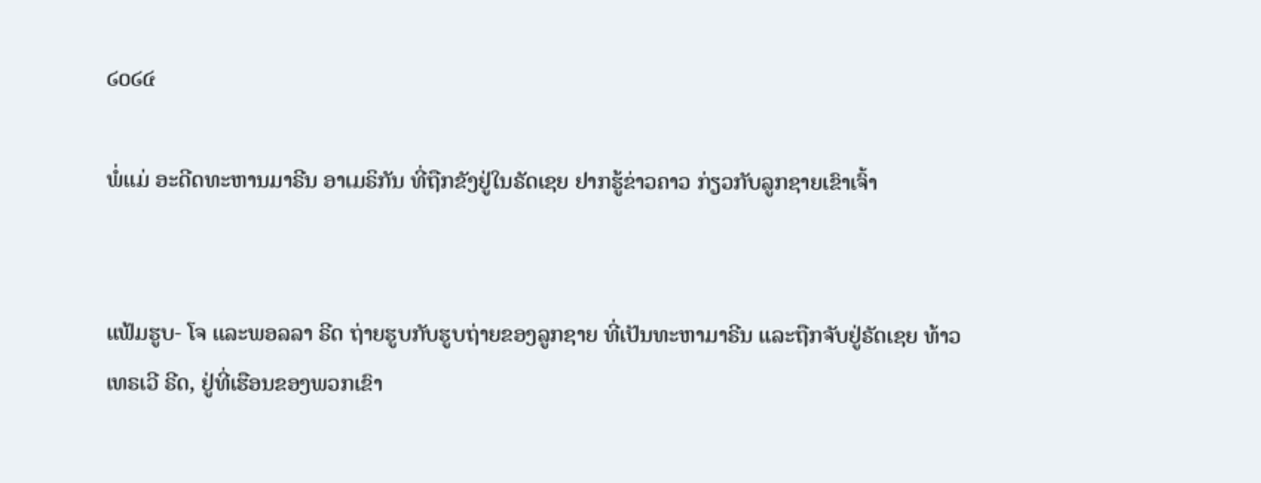໒໐໒໔

ພໍ່ແມ່ ອະດີດທະຫານມາຣີນ ອາເມຣິກັນ ທີ່ຖືກຂັງຢູ່ໃນຣັດເຊຍ ຢາກຮູ້ຂ່າວຄາວ ກ່ຽວກັບລູກຊາຍເຂົາເຈົ້າ


ແຟ້ມຮູບ- ໂຈ ແລະພອລລາ ຣີດ ຖ່າຍຮູບກັບຮູບຖ່າຍຂອງລູກຊາຍ ທີ່ເປັນທະຫາມາຣີນ ແລະຖືກຈັບຢູ່ຣັດເຊຍ ທ້າວເທຣເວີ ຣີດ, ຢູ່ທີ່ເຮືອນຂອງພວກເຂົາ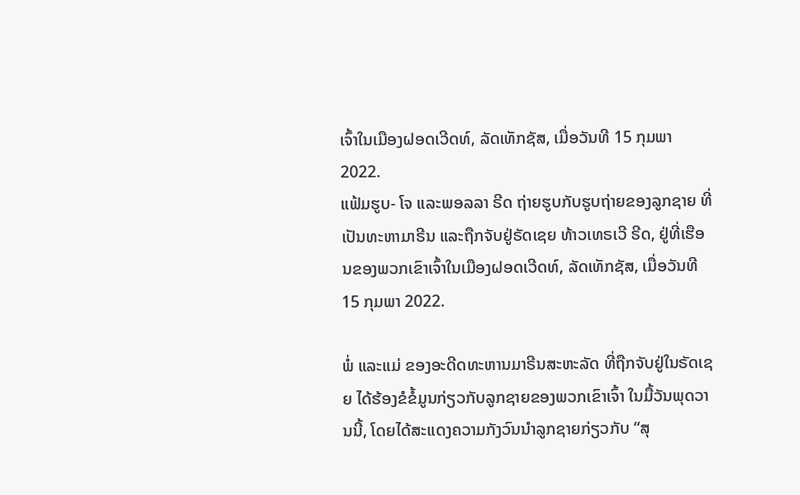ເຈົ້າໃນເມືອງຝອດເວີດທ໌, ລັດເທັກຊັສ, ເມື່ອວັນທີ 15 ກຸມພາ 2022.
ແຟ້ມຮູບ- ໂຈ ແລະພອລລາ ຣີດ ຖ່າຍຮູບກັບຮູບຖ່າຍຂອງລູກຊາຍ ທີ່ເປັນທະຫາມາຣີນ ແລະຖືກຈັບຢູ່ຣັດເຊຍ ທ້າວເທຣເວີ ຣີດ, ຢູ່ທີ່ເຮືອນຂອງພວກເຂົາເຈົ້າໃນເມືອງຝອດເວີດທ໌, ລັດເທັກຊັສ, ເມື່ອວັນທີ 15 ກຸມພາ 2022.

ພໍ່ ແລະແມ່ ຂອງອະດີດທະຫານມາຣີນສະຫະລັດ ທີ່ຖືກຈັບຢູ່ໃນຣັດເຊຍ ໄດ້ຮ້ອງຂໍຂໍ້ມູນກ່ຽວກັບລູກຊາຍຂອງພວກເຂົາເຈົ້າ ໃນມື້ວັນພຸດວານນີ້, ໂດຍໄດ້ສະແດງຄວາມກັງວົນນໍາລູກຊາຍກ່ຽວກັບ “ສຸ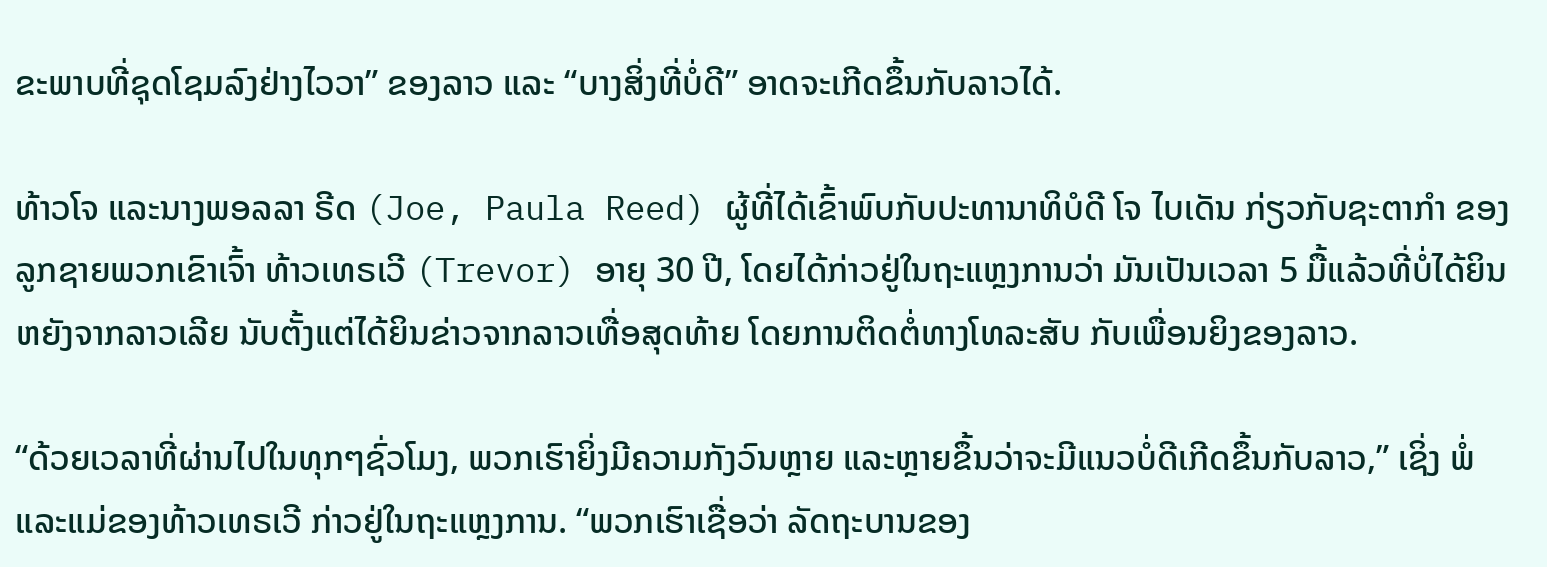ຂະພາບທີ່ຊຸດໂຊມລົງຢ່າງໄວວາ” ຂອງລາວ ແລະ “ບາງສິ່ງທີ່ບໍ່ດີ” ອາດຈະເກີດຂຶ້ນກັບລາວໄດ້.

ທ້າວໂຈ ແລະນາງພອລລາ ຣີດ (Joe, Paula Reed) ຜູ້ທີ່ໄດ້ເຂົ້າພົບກັບປະທານາທິບໍດີ ໂຈ ໄບເດັນ ກ່ຽວກັບຊະຕາກໍາ ຂອງລູກຊາຍພວກເຂົາເຈົ້າ ທ້າວເທຣເວີ (Trevor) ອາຍຸ 30 ປີ, ໂດຍໄດ້ກ່າວຢູ່ໃນຖະແຫຼງການວ່າ ມັນເປັນເວລາ 5 ມື້ແລ້ວທີ່ບໍ່ໄດ້ຍິນຫຍັງຈາກລາວເລີຍ ນັບຕັ້ງແຕ່ໄດ້ຍິນຂ່າວຈາກລາວເທື່ອສຸດທ້າຍ ໂດຍການຕິດຕໍ່ທາງໂທລະສັບ ກັບເພື່ອນຍິງຂອງລາວ.

“ດ້ວຍເວລາທີ່ຜ່ານໄປໃນທຸກໆຊົ່ວໂມງ, ພວກເຮົາຍິ່ງມີຄວາມກັງວົນຫຼາຍ ແລະຫຼາຍຂຶ້ນວ່າຈະມີແນວບໍ່ດີເກີດຂຶ້ນກັບລາວ,” ເຊິ່ງ ພໍ່ ແລະແມ່ຂອງທ້າວເທຣເວີ ກ່າວຢູ່ໃນຖະແຫຼງການ. “ພວກເຮົາເຊື່ອວ່າ ລັດຖະບານຂອງ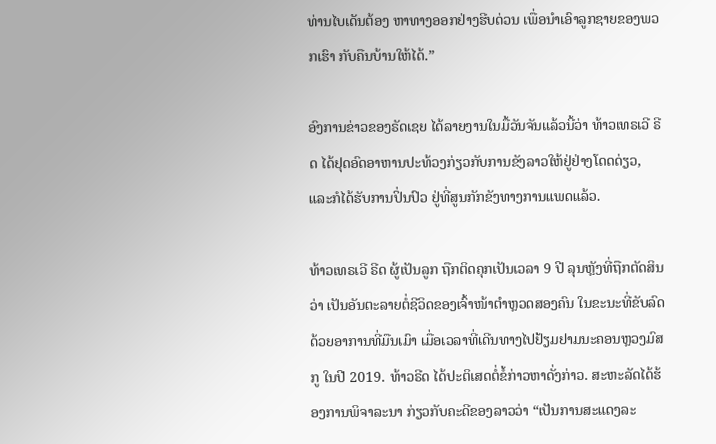ທ່ານໄບເດັນຕ້ອງ ຫາທາງອອກຢ່າງຮີບດ່ວນ ເພື່ອນໍາເອົາລູກຊາຍຂອງພວກເຮົາ ກັບຄືນບ້ານໃຫ້ໄດ້.”

ອົງການຂ່າວຂອງຣັດເຊຍ ໄດ້ລາຍງານໃນມື້ວັນຈັນແລ້ວນີ້ວ່າ ທ້າວເທຣເວີ ຣີດ ໄດ້ຢຸດອົດອາຫານປະທ້ວງກ່ຽວກັບການຂັງລາວໃຫ້ຢູ່ຢ່າງໂດດດ່ຽວ, ແລະກໍໄດ້ຮັບການປິ່ນປົວ ຢູ່ທີ່ສູນກັກຂັງທາງການແພດແລ້ວ.

ທ້າວເທຣເວີ ຣີດ ຜູ້ເປັນລູກ ຖືກຕິດຄຸກເປັນເວລາ 9 ປີ ລຸນຫຼັງທີ່ຖືກຕັດສິນວ່າ ເປັນອັນຕະລາຍຕໍ່ຊີວິດຂອງເຈົ້າໜ້າຕໍາຫຼວດສອງຄົນ ໃນຂະນະທີ່ຂັບລົດດ້ວຍອາການທີ່ມືນເມົາ ເມື່ອເວລາທີ່ເດີນທາງໄປຢ້ຽມຢາມນະຄອນຫຼວງມົສກູ ໃນປີ 2019. ທ້າວຣີດ ໄດ້ປະຕິເສດຕໍ່ຂໍ້ກ່າວຫາດັ່ງກ່າວ. ສະຫະລັດໄດ້ຮ້ອງການພິຈາລະນາ ກ່ຽວກັບຄະດີຂອງລາວວ່າ “ເປັນການສະແດງລະ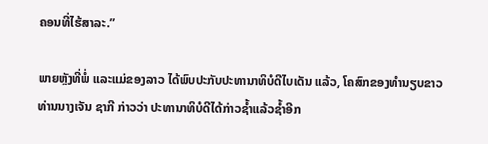ຄອນທີ່ໄຮ້ສາລະ.”

ພາຍຫຼັງທີ່ພໍ່ ແລະແມ່ຂອງລາວ ໄດ້ພົບປະກັບປະທານາທິບໍດີໄບເດັນ ແລ້ວ, ໂຄສົກຂອງທໍານຽບຂາວ ທ່ານນາງເຈັນ ຊາກີ ກ່າວວ່າ ປະທານາທິບໍດີໄດ້ກ່າວຊໍ້າແລ້ວຊໍ້າອີກ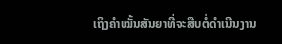ເຖິງຄໍາໝັ້ນສັນຍາທີ່ຈະສືບຕໍ່ດໍາເນີນງານ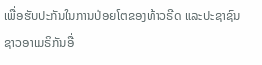ເພື່ອຮັບປະກັນໃນການປ່ອຍໂຕຂອງທ້າວຣີດ ແລະປະຊາຊົນຊາວອາເມຣິກັນອື່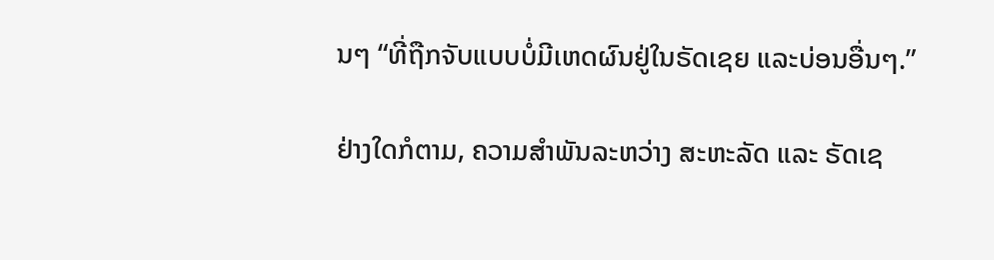ນໆ “ທີ່ຖືກຈັບແບບບໍ່ມີເຫດຜົນຢູ່ໃນຣັດເຊຍ ແລະບ່ອນອື່ນໆ.”

ຢ່າງໃດກໍຕາມ, ຄວາມສໍາພັນລະຫວ່າງ ສະຫະລັດ ແລະ ຣັດເຊ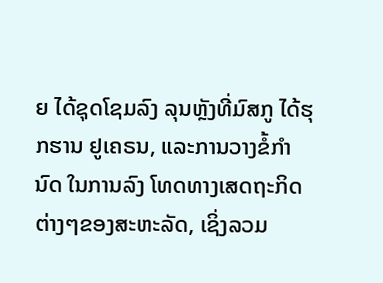ຍ ໄດ້ຊຸດໂຊມລົງ ລຸນຫຼັງທີ່ມົສກູ ໄດ້ຮຸກຮານ ຢູເຄຣນ, ແລະການວາງຂໍ້ກໍານົດ ໃນການລົງ ໂທດທາງເສດຖະກິດຕ່າງໆຂອງສະຫະລັດ, ເຊິ່ງລວມ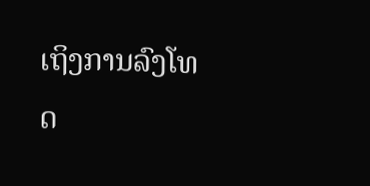ເຖິງການລົງໂທດ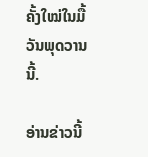ຄັ້ງໃໝ່ໃນມື້ວັນພຸດວານນີ້.

ອ່ານຂ່າວນີ້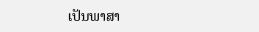ເປັນພາສາ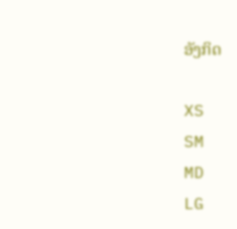ອັງກິດ

XS
SM
MD
LG